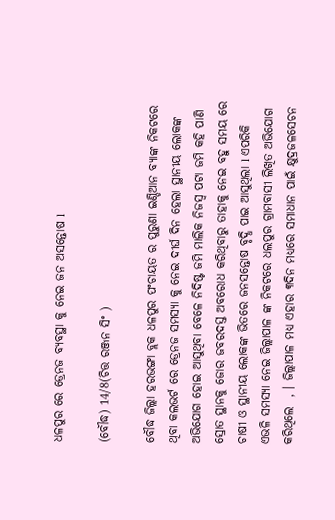ଧଳପୁର ରେ ଡ୍ରେନଜ ବ୍ୟବସ୍ଥା କୁ ନେଇ ଜନ ଅସନ୍ତୋଷ l

(ବୌଦ୍ଧ) 14/8(ଚିତ୍ତ ରଞ୍ଜନ ସିଂ )

ବୌଦ୍ଧ ଜିଲ୍ଲା ହରଭଙ୍ଗା ବ୍ଲକ ଧଳପୁର ପଂଚାୟତ ର ପୁରୁଣା ଇଣ୍ଡିଆନ ବ୍ୟାଙ୍କ ନିକଟରେ  ଥିବା କଲଭର୍ଟ ରେ ଡ୍ରେନଜ ସମସ୍ୟା କୁ ନେଇ ଦୀର୍ଘ ଦିନ ହେଲା ସ୍ଥାନୀୟ ଲୋକଙ୍କ ଅଭିଯୋଗ ହୋଇ ଆସୁଥିବା ବେଳେ ନିଦିଷ୍ଟ ଜମି ମାଲିକ ନିଜସ୍ୱ ପଟା ଜମି କହି ପାଣି ସ୍ରୋତ ସ୍ଥାନକୁ ଜୋର ଜବରଦସ୍ତ ଅବରୋଧ କରିଥିବାରୁ ତାହାକୁ ନେଇ ବହୁ ସମୟ ରେ ଚାଷୀ ଓ ସ୍ଥାନୀୟ ଲୋକଙ୍କ ଭିତରେ ଜନସନ୍ତୋଷ ବୃଦ୍ଧି ପାଇ ଆସୁଥିଲା l ଏପରିକି ଏଭଳି ସମସ୍ୟା ନେଇ ଜିଲ୍ଲାପାଳ ଙ୍କ ନିକଟରେ ଧଲପୁର ଗ୍ରାମବାସୀ ଲିଖିତ ଅଭିଯୋଗ କରିଥିଲେ  , । ଜିଲ୍ଲାପାଳ ମଧ୍ୟ ଏହାର ୩ଦିନ ମଧ୍ୟରେ ସମାଧାନ ପାଇଁ କ୍ଷୁଦ୍ରଜଳସେଚନ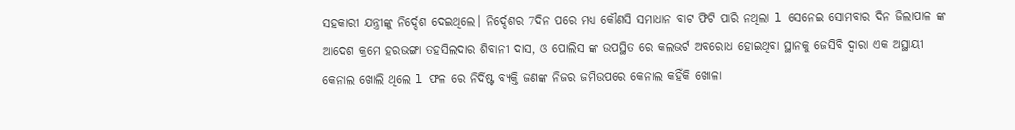ସହକାରୀ ଯନ୍ତ୍ରୀଙ୍କୁ ନିର୍ଦ୍ଦେଶ ଦେଇଥିଲେ। ନିର୍ଦ୍ଦେଶର 7ଦିନ ପରେ ମଧ୍ୟ କୌଣସି ସମାଧାନ ବାଟ ଫିଟି ପାରି ନଥିଲା l ସେନେଇ ସୋମବାର ଦିନ ଜିଲାପାଳ ଙ୍କ ଆଦେଶ କ୍ରମେ ହରଭଙ୍ଗା ତହସିଲଦାର ଶିବାନୀ ଦାସ, ଓ ପୋଲିସ ଙ୍କ ଉପସ୍ଥିତ ରେ କଲଭର୍ଟ ଅବରୋଧ ହୋଇଥିବା ସ୍ଥାନକୁ ଜେସିବି ଦ୍ୱାରା ଏକ ଅସ୍ଥାୟୀ କେନାଲ ଖୋଲି ଥିଲେ l ଫଳ ରେ ନିର୍ଦିଷ୍ଟ ବ୍ୟକ୍ତି ଜଣଙ୍କ ନିଜର ଜମିଉପରେ କେନାଲ କହିଁକି ଖୋଳା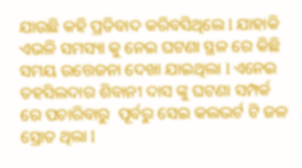ଯାଉଛି କହି ପ୍ରତିବାଦ କରିବସିଥିଲେ l ଯାହାକି ଏଭଳି ସମସ୍ୟା କୁ ନେଇ ଘଟଣା ସ୍ଥଳ ରେ କିଛି ସମୟ ଉତ୍ତେଜନା ଦେଖା ଯାଇଥିଲା l ଏନେଇ ତହସିଲଦାର ଶିବାନୀ ଦାସ ଙ୍କୁ ଘଟଣା ସମ୍ପର୍କ ରେ ପଚାରିବାରୁ  ପୂର୍ବରୁ ସେଇ କଲଭର୍ଟ ଟି ଜଳ ସ୍ରୋତ ଥିଲା l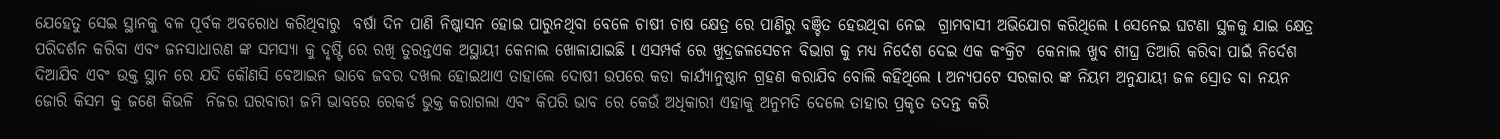ଯେହେତୁ ସେଇ ସ୍ଥାନକୁ ବଳ ପୂର୍ବକ ଅବରୋଧ କରିଥିବାରୁ  ବର୍ଷା ଦିନ ପାଣି ନିଷ୍କାସନ ହୋଇ ପାରୁନଥିବା ବେଳେ ଚାଷୀ ଚାଷ କ୍ଷେତ୍ର ରେ ପାଣିରୁ ବଞ୍ଚିତ ହେଉଥିବା ନେଇ  ଗ୍ରାମବାସୀ ଅଭିଯୋଗ କରିଥିଲେ l ସେନେଇ ଘଟଣା ସ୍ଥଳକୁ ଯାଇ କ୍ଷେତ୍ର ପରିଦର୍ଶନ କରିବା ଏବଂ ଜନସାଧାରଣ ଙ୍କ ସମସ୍ୟା କୁ ଦୃଷ୍ଟି ରେ ରଖି ତୁରନ୍ତଏକ ଅସ୍ଥାୟୀ କେନାଲ ଖୋଳାଯାଇଛି l ଏସମ୍ପର୍କ ରେ ଖୁଦ୍ରଜଳସେଚନ ବିଭାଗ କୁ ମଧ୍ୟ ନିର୍ଦେଶ ଦେଇ ଏକ କଂକ୍ରିଟ  କେନାଲ ଖୁବ ଶୀଘ୍ର ତିଆରି କରିବା ପାଇଁ ନିର୍ଦେଶ ଦିଆଯିବ ଏବଂ ଉକ୍ତ ସ୍ଥାନ ରେ ଯଦି କୌଣସି ବେଆଇନ ଭାବେ ଜବର ଦଖଲ ହୋଇଥାଏ ତାହାଲେ ଦୋଷୀ ଉପରେ କଡା କାର୍ଯ୍ୟାନୁଷ୍ଠାନ ଗ୍ରହଣ କରାଯିବ ବୋଲି କହିଥିଲେ l ଅନ୍ୟପଟେ ସରକାର ଙ୍କ ନିୟମ ଅନୁଯାୟୀ ଜଳ ସ୍ରୋତ ବା ନୟନ ଜୋରି କିସମ କୁ ଜଣେ କିଭଳି  ନିଜର ଘରବାରୀ ଜମି ଭାବରେ ରେକର୍ଡ ଭୁକ୍ତ କରାଗଲା ଏବଂ କିପରି ଭାବ ରେ କେଉଁ ଅଧିକାରୀ ଏହାକୁ ଅନୁମତି ଦେଲେ ତାହାର ପ୍ରକୃତ ତଦନ୍ତ କରି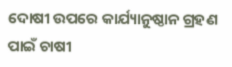ଦୋଷୀ ଉପରେ କାର୍ଯ୍ୟାନୁଷ୍ଠାନ ଗ୍ରହଣ ପାଇଁ ଚାଷୀ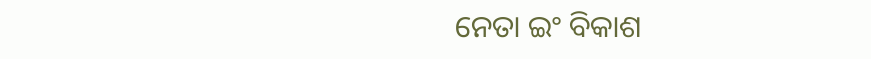ନେତା ଇଂ ବିକାଶ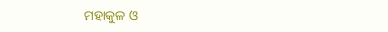ମହାକୁଳ ଓ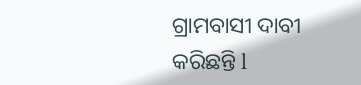ଗ୍ରାମବାସୀ ଦାବୀ କରିଛନ୍ତି l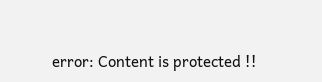error: Content is protected !!